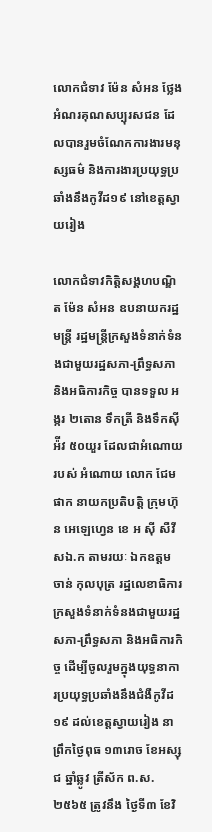លោកជំទាវ ម៉ែន សំអន ថ្លែងអំណរគុណសប្បុរសជន ដែលបានរួមចំណែកការងារមនុស្សធម៌ និងការងារប្រយុទ្ធប្រឆាំងនឹងកូវីដ១៩ នៅខេត្តស្វាយរៀង

លោកជំទាវកិត្តិសង្គហបណ្ឌិត ម៉ែន សំអន ឧបនាយករដ្ឋមន្រ្តី រដ្ឋមន្រ្តីក្រសួងទំនាក់ទំនងជាមួយរដ្ឋសភា-ព្រឹទ្ធសភា និងអធិការកិច្ច បានទទួល អង្ករ ២តោន ទឹកត្រី និងទឹកស៊ីអ៉ីវ ៥០យួរ ដែលជាអំណោយរបស់ អំណោយ លោក ជែម ផាក នាយកប្រតិបត្តិ ក្រុមហ៊ុន អេឡេហ្វេន ខេ អ ស៊ី សឺវីសឯ.ក តាមរយៈ ឯកឧត្តម ចាន់ កុលបុត្រ រដ្ឋលេខាធិការ ក្រសួងទំនាក់ទំនងជាមួយរដ្ឋសភា-ព្រឹទ្ធសភា និងអធិការកិច្ច ដើម្បីចូលរួមក្នុងយុទ្ធនាការប្រយុទ្ធប្រឆាំងនឹងជំងឺកូវីដ១៩ ដល់ខេត្តស្វាយរៀង នាព្រឹកថ្ងៃពុធ ១៣រោច ខែអស្សុជ ឆ្នាំឆ្លូវ ត្រីស័ក ព.ស. ២៥៦៥ ត្រូវនឹង ថ្ងៃទី៣ ខែវិ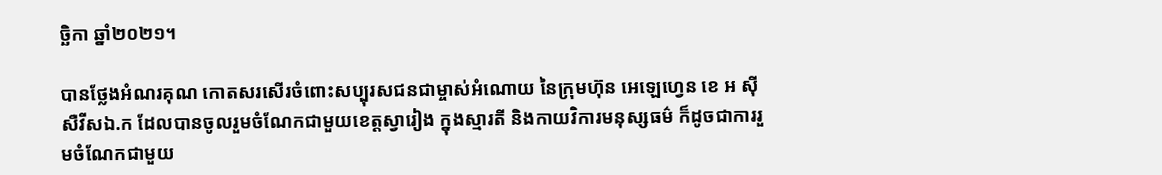ច្ឆិកា ឆ្នាំ២០២១។

បានថ្លែងអំណរគុណ កោតសរសើរចំពោះសប្បុរសជនជាម្ចាស់អំណោយ នៃក្រុមហ៊ុន អេឡេហ្វេន ខេ អ ស៊ី សឺវីសឯ.ក ដែលបានចូលរួមចំណែកជាមួយខេត្តស្វារៀង ក្នុងស្មារតី និងកាយវិការមនុស្សធម៌ ក៏ដូចជាការរួមចំណែកជាមួយ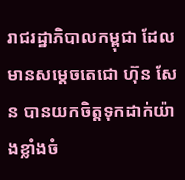រាជរដ្ឋាភិបាលកម្ពុជា ដែលមានសម្ដេចតេជោ ហ៊ុន សែន បានយកចិត្តទុកដាក់យ៉ាងខ្លាំងចំ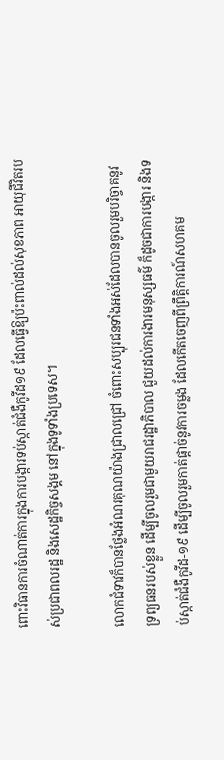ពោះវិធានការចំណាត់ការក្នុងការបង្ការទប់ស្កាត់ជំងឺកូវីដ១៩ ដែលធ្វើឱ្យប៉ះពាល់ដល់សុខភាព អាយុជីវិតរបស់ប្រជាពលរដ្ឋ និងសេដ្ឋកិច្ចសង្គម នៅក្នុងទូទាំងប្រទេស។

លោកជំទាវក៏បានថ្លែងអំណរគុណយ៉ាងជ្រាលជ្រៅ ចំពោះសប្បុរជនទាំងអស់ដែលបានចូលរួមបរិច្ចាគនូវទ្រព្យធនរបស់ខ្លួន ដើម្បីចូលរួមជាមួយរាជរដ្ឋាភិបាល ជួយដល់ការងារមនុស្សធម៌ ក៏ដូចជាការបង្ការ និងទប់ស្កាត់ជំងឺកូវីដ-១៩ ដើម្បីចូលរួមកាត់ផ្តាច់នូវការចម្លង ដែលកើតចេញពីព្រឹត្តិការណ៍សហគម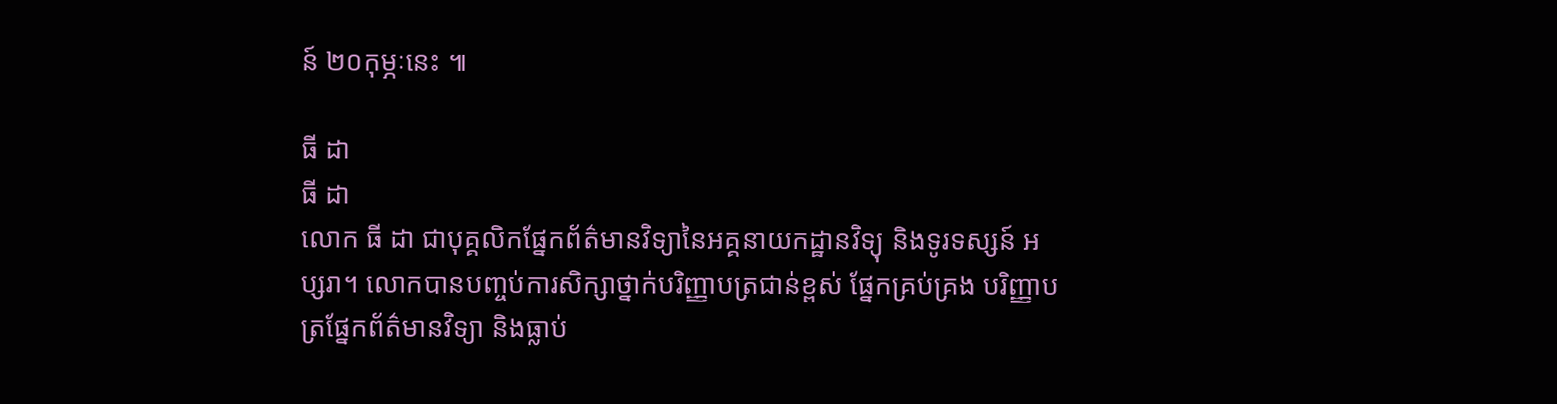ន៍ ២០កុម្ភៈនេះ ៕

ធី ដា
ធី ដា
លោក ធី ដា ជាបុគ្គលិកផ្នែកព័ត៌មានវិទ្យានៃអគ្គនាយកដ្ឋានវិទ្យុ និងទូរទស្សន៍ អប្សរា។ លោកបានបញ្ចប់ការសិក្សាថ្នាក់បរិញ្ញាបត្រជាន់ខ្ពស់ ផ្នែកគ្រប់គ្រង បរិញ្ញាបត្រផ្នែកព័ត៌មានវិទ្យា និងធ្លាប់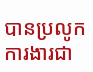បានប្រលូកការងារជា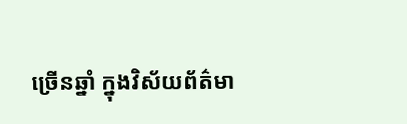ច្រើនឆ្នាំ ក្នុងវិស័យព័ត៌មា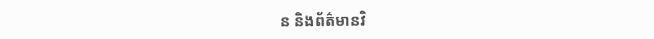ន និងព័ត៌មានវិ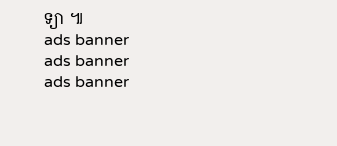ទ្យា ៕
ads banner
ads banner
ads banner